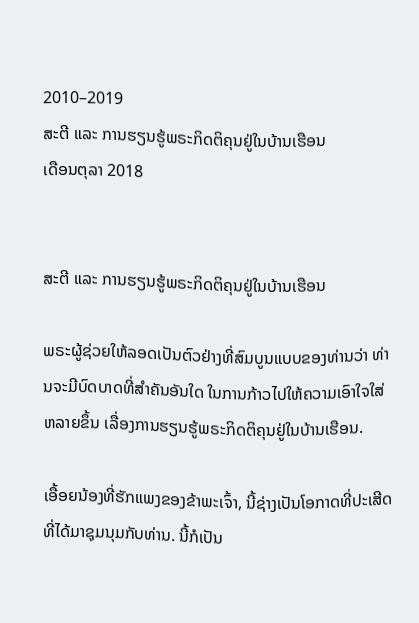2010–2019
ສະຕີ ແລະ ການຮຽນຮູ້ພຣະກິດຕິຄຸນຢູ່ໃນບ້ານເຮືອນ
ເດືອນຕຸລາ 2018


ສະຕີ ແລະ ການຮຽນຮູ້ພຣະກິດຕິຄຸນຢູ່ໃນບ້ານເຮືອນ

ພຣະຜູ້ຊ່ວຍໃຫ້ລອດເປັນຕົວຢ່າງທີ່ສົມບູນແບບຂອງທ່ານວ່າ ທ່ານຈະມີບົດບາດທີ່ສຳຄັນອັນໃດ ໃນການກ້າວໄປໃຫ້ຄວາມເອົາໃຈໃສ່ຫລາຍຂຶ້ນ ເລື່ອງການຮຽນຮູ້ພຣະກິດຕິຄຸນຢູ່ໃນບ້ານເຮືອນ.

ເອື້ອຍນ້ອງທີ່ຮັກແພງຂອງຂ້າພະເຈົ້າ, ນີ້ຊ່າງເປັນໂອກາດທີ່ປະເສີດທີ່ໄດ້ມາຊຸມນຸມກັບທ່ານ. ນີ້ກໍເປັນ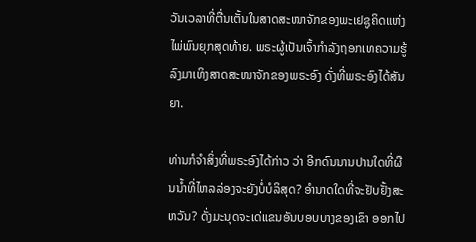ວັນເວລາທີ່ຕື່ນເຕັ້ນໃນສາດສະໜາຈັກຂອງພະເຢຊູຄິດແຫ່ງໄພ່ພົນຍຸກສຸດທ້າຍ. ພຣະຜູ້ເປັນເຈົ້າກຳລັງຖອກເທຄວາມຮູ້ລົງມາເທິງສາດສະໜາຈັກຂອງພຣະອົງ ດັ່ງທີ່ພຣະອົງໄດ້ສັນຍາ.

ທ່ານກໍຈຳສິ່ງທີ່ພຣະອົງໄດ້ກ່າວ ວ່າ ອີກດົນນານປານໃດທີ່ຜືນນ້ຳທີ່ໄຫລລ່ອງຈະຍັງບໍ່ບໍລິສຸດ? ອຳນາດໃດທີ່ຈະຢັບຢັ້ງສະຫວັນ? ດັ່ງມະນຸດຈະເດ່ແຂນອັນບອບບາງຂອງເຂົາ ອອກໄປ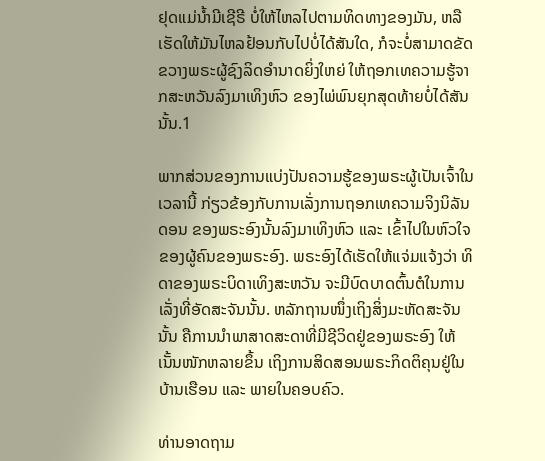ຢຸດແມ່ນ້ຳມີເຊີຣີ ບໍ່ໃຫ້ໄຫລໄປຕາມທິດທາງຂອງມັນ, ຫລື ເຮັດໃຫ້ມັນໄຫລຢ້ອນກັບໄປບໍ່ໄດ້ສັນໃດ, ກໍຈະບໍ່ສາມາດຂັດຂວາງພຣະຜູ້ຊົງລິດອຳນາດຍິ່ງໃຫຍ່ ໃຫ້ຖອກເທຄວາມຮູ້ຈາກສະຫວັນລົງມາເທິງຫົວ ຂອງໄພ່ພົນຍຸກສຸດທ້າຍບໍ່ໄດ້ສັນນັ້ນ.1

ພາກສ່ວນຂອງການແບ່ງປັນຄວາມຮູ້ຂອງພຣະຜູ້ເປັນເຈົ້າໃນເວລານີ້ ກ່ຽວຂ້ອງກັບການເລັ່ງການຖອກເທຄວາມຈິງນິລັນດອນ ຂອງພຣະອົງນັ້ນລົງມາເທິງຫົວ ແລະ ເຂົ້າໄປໃນຫົວໃຈຂອງຜູ້ຄົນຂອງພຣະອົງ. ພຣະອົງໄດ້ເຮັດໃຫ້ແຈ່ມແຈ້ງວ່າ ທິດາຂອງພຣະບິດາເທິງສະຫວັນ ຈະມີບົດບາດຕົ້ນຕໍໃນການເລັ່ງທີ່ອັດສະຈັນນັ້ນ. ຫລັກຖານໜຶ່ງເຖິງສິ່ງມະຫັດສະຈັນນັ້ນ ຄືການນຳພາສາດສະດາທີ່ມີຊີວິດຢູ່ຂອງພຣະອົງ ໃຫ້ເນັ້ນໜັກຫລາຍຂຶ້ນ ເຖິງການສິດສອນພຣະກິດຕິຄຸນຢູ່ໃນບ້ານເຮືອນ ແລະ ພາຍໃນຄອບຄົວ.

ທ່ານອາດຖາມ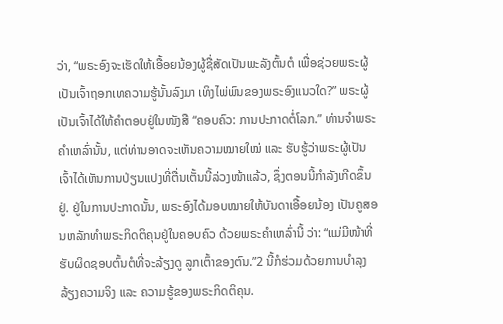ວ່າ, “ພຣະອົງຈະເຮັດໃຫ້ເອື້ອຍນ້ອງຜູ້ຊື່ສັດເປັນພະລັງຕົ້ນຕໍ ເພື່ອຊ່ວຍພຣະຜູ້ເປັນເຈົ້າຖອກເທຄວາມຮູ້ນັ້ນລົງມາ ເທິງໄພ່ພົນຂອງພຣະອົງແນວໃດ?” ພຣະຜູ້ເປັນເຈົ້າໄດ້ໃຫ້ຄຳຕອບຢູ່ໃນໜັງສື “ຄອບຄົວ: ການປະກາດຕໍ່ໂລກ.” ທ່ານຈຳພຣະຄຳເຫລົ່ານັ້ນ, ແຕ່ທ່ານອາດຈະເຫັນຄວາມໝາຍໃໝ່ ແລະ ຮັບຮູ້ວ່າພຣະຜູ້ເປັນເຈົ້າໄດ້ເຫັນການປ່ຽນແປງທີ່ຕື່ນເຕັ້ນນີ້ລ່ວງໜ້າແລ້ວ, ຊຶ່ງຕອນນີ້ກຳລັງເກີດຂຶ້ນຢູ່. ຢູ່ໃນການປະກາດນັ້ນ, ພຣະອົງໄດ້ມອບໝາຍໃຫ້ບັນດາເອື້ອຍນ້ອງ ເປັນຄູສອນຫລັກທຳພຣະກິດຕິຄຸນຢູ່ໃນຄອບຄົວ ດ້ວຍພຣະຄຳເຫລົ່ານີ້ ວ່າ: “ແມ່ມີໜ້າທີ່ຮັບຜິດຊອບຕົ້ນຕໍທີ່ຈະລ້ຽງດູ ລູກເຕົ້າຂອງຕົນ.”2 ນີ້ກໍຮ່ວມດ້ວຍການບຳລຸງລ້ຽງຄວາມຈິງ ແລະ ຄວາມຮູ້ຂອງພຣະກິດຕິຄຸນ.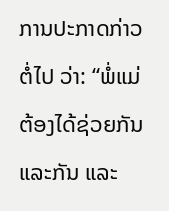ການປະກາດກ່າວຕໍ່ໄປ ວ່າ: “ພໍ່ແມ່ຕ້ອງໄດ້ຊ່ວຍກັນແລະກັນ ແລະ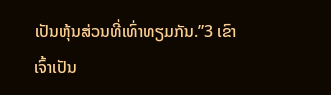ເປັນຫຸ້ນສ່ວນທີ່ເທົ່າທຽມກັນ.”3 ເຂົາເຈົ້າເປັນ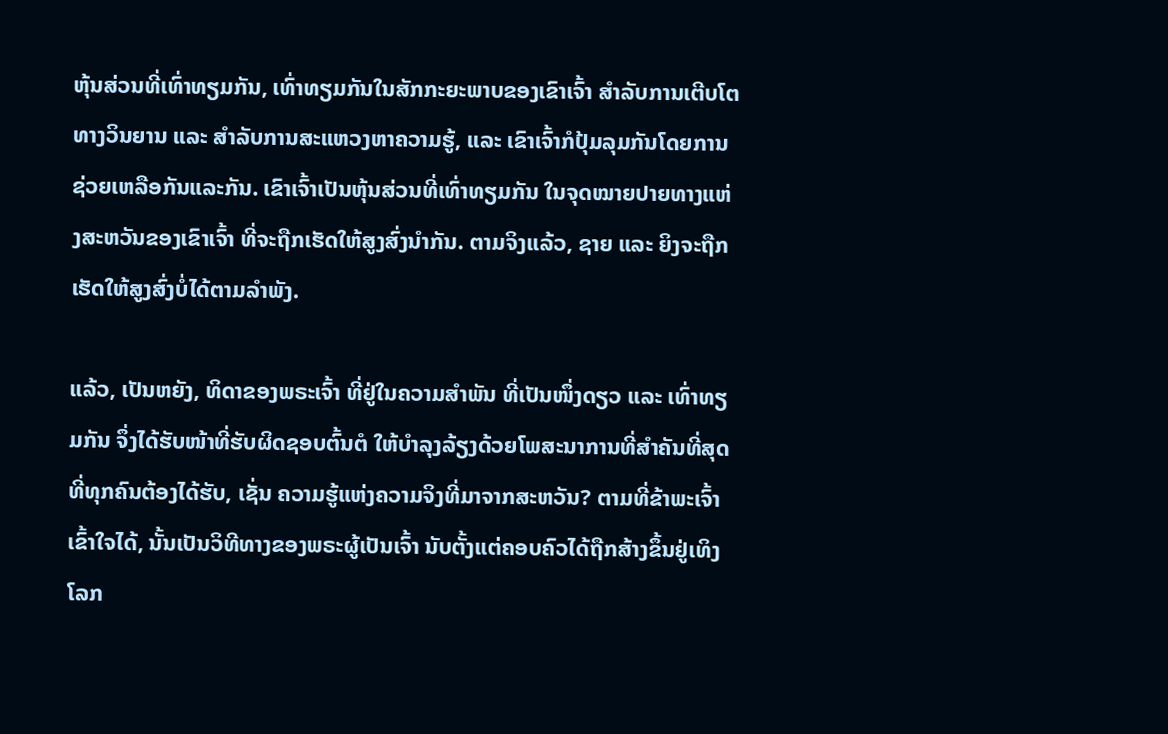ຫຸ້ນສ່ວນທີ່ເທົ່າທຽມກັນ, ເທົ່າທຽມກັນໃນສັກກະຍະພາບຂອງເຂົາເຈົ້າ ສຳລັບການເຕີບໂຕທາງວິນຍານ ແລະ ສຳລັບການສະແຫວງຫາຄວາມຮູ້, ແລະ ເຂົາເຈົ້າກໍປຸ້ມລຸມກັນໂດຍການຊ່ວຍເຫລືອກັນແລະກັນ. ເຂົາເຈົ້າເປັນຫຸ້ນສ່ວນທີ່ເທົ່າທຽມກັນ ໃນຈຸດໝາຍປາຍທາງແຫ່ງສະຫວັນຂອງເຂົາເຈົ້າ ທີ່ຈະຖືກເຮັດໃຫ້ສູງສົ່ງນຳກັນ. ຕາມຈິງແລ້ວ, ຊາຍ ແລະ ຍິງຈະຖືກເຮັດໃຫ້ສູງສົ່ງບໍ່ໄດ້ຕາມລຳພັງ.

ແລ້ວ, ເປັນຫຍັງ, ທິດາຂອງພຣະເຈົ້າ ທີ່ຢູ່ໃນຄວາມສຳພັນ ທີ່ເປັນໜຶ່ງດຽວ ແລະ ເທົ່າທຽມກັນ ຈຶ່ງໄດ້ຮັບໜ້າທີ່ຮັບຜິດຊອບຕົ້ນຕໍ ໃຫ້ບຳລຸງລ້ຽງດ້ວຍໂພສະນາການທີ່ສຳຄັນທີ່ສຸດ ທີ່ທຸກຄົນຕ້ອງໄດ້ຮັບ, ເຊັ່ນ ຄວາມຮູ້ແຫ່ງຄວາມຈິງທີ່ມາຈາກສະຫວັນ? ຕາມທີ່ຂ້າພະເຈົ້າເຂົ້າໃຈໄດ້, ນັ້ນເປັນວິທີທາງຂອງພຣະຜູ້ເປັນເຈົ້າ ນັບຕັ້ງແຕ່ຄອບຄົວໄດ້ຖືກສ້າງຂຶ້ນຢູ່ເທິງໂລກ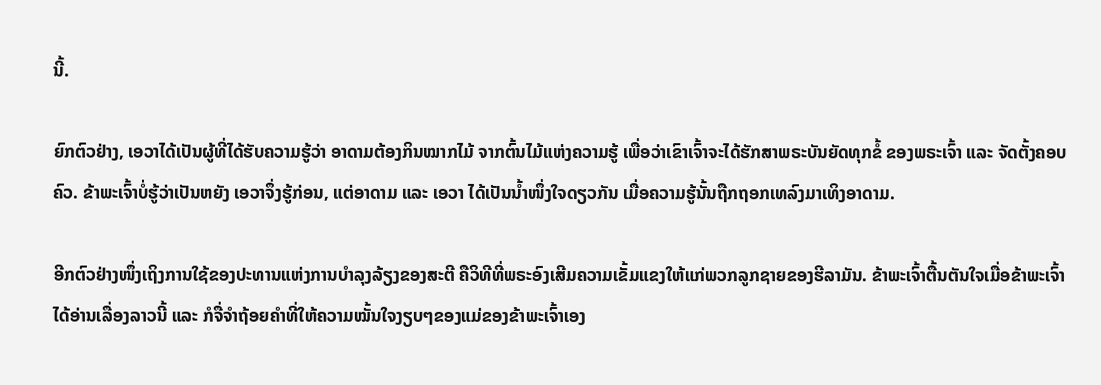ນີ້.

ຍົກຕົວຢ່າງ, ເອວາໄດ້ເປັນຜູ້ທີ່ໄດ້ຮັບຄວາມຮູ້ວ່າ ອາດາມຕ້ອງກິນໝາກໄມ້ ຈາກຕົ້ນໄມ້ແຫ່ງຄວາມຮູ້ ເພື່ອວ່າເຂົາເຈົ້າຈະໄດ້ຮັກສາພຣະບັນຍັດທຸກຂໍ້ ຂອງພຣະເຈົ້າ ແລະ ຈັດຕັ້ງຄອບຄົວ. ຂ້າພະເຈົ້າບໍ່ຮູ້ວ່າເປັນຫຍັງ ເອວາຈຶ່ງຮູ້ກ່ອນ, ແຕ່ອາດາມ ແລະ ເອວາ ໄດ້ເປັນນ້ຳໜຶ່ງໃຈດຽວກັນ ເມື່ອຄວາມຮູ້ນັ້ນຖືກຖອກເທລົງມາເທິງອາດາມ.

ອີກຕົວຢ່າງໜຶ່ງເຖິງການໃຊ້ຂອງປະທານແຫ່ງການບຳລຸງລ້ຽງຂອງສະຕີ ຄືວິທີທີ່ພຣະອົງເສີມຄວາມເຂັ້ມແຂງໃຫ້ແກ່ພວກລູກຊາຍຂອງຮີລາມັນ. ຂ້າພະເຈົ້າຕື້ນຕັນໃຈເມື່ອຂ້າພະເຈົ້າໄດ້ອ່ານເລື່ອງລາວນີ້ ແລະ ກໍຈື່ຈຳຖ້ອຍຄຳທີ່ໃຫ້ຄວາມໝັ້ນໃຈງຽບໆຂອງແມ່ຂອງຂ້າພະເຈົ້າເອງ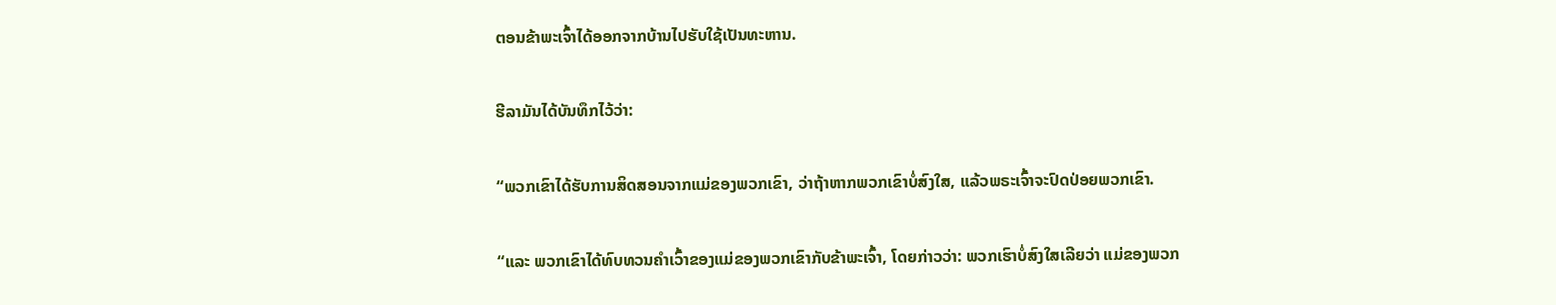ຕອນຂ້າພະເຈົ້າໄດ້ອອກຈາກບ້ານໄປຮັບໃຊ້ເປັນທະຫານ.

ຮີລາມັນໄດ້ບັນທຶກໄວ້ວ່າ:

“ພວກເຂົາໄດ້ຮັບການສິດສອນຈາກແມ່ຂອງພວກເຂົາ, ວ່າຖ້າຫາກພວກເຂົາບໍ່ສົງໃສ, ແລ້ວພຣະເຈົ້າຈະປົດປ່ອຍພວກເຂົາ.

“ແລະ ພວກເຂົາໄດ້ທົບທວນຄຳເວົ້າຂອງແມ່ຂອງພວກເຂົາກັບຂ້າພະເຈົ້າ, ໂດຍກ່າວວ່າ: ພວກເຮົາບໍ່ສົງໃສເລີຍວ່າ ແມ່ຂອງພວກ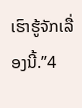ເຮົາຮູ້ຈັກເລື່ອງນີ້.”4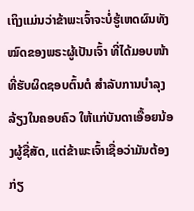ເຖິງແມ່ນວ່າຂ້າພະເຈົ້າຈະບໍ່ຮູ້ເຫດຜົນທັງໝົດຂອງພຣະຜູ້ເປັນເຈົ້າ ທີ່ໄດ້ມອບໜ້າທີ່ຮັບຜິດຊອບຕົ້ນຕໍ ສຳລັບການບຳລຸງລ້ຽງໃນຄອບຄົວ ໃຫ້ແກ່ບັນດາເອື້ອຍນ້ອງຜູ້ຊື່ສັດ, ແຕ່ຂ້າພະເຈົ້າເຊື່ອວ່າມັນຕ້ອງກ່ຽ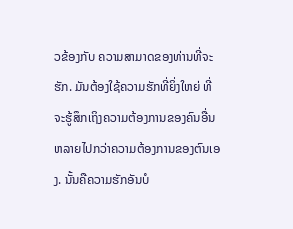ວຂ້ອງກັບ ຄວາມສາມາດຂອງທ່ານທີ່ຈະຮັກ. ມັນຕ້ອງໃຊ້ຄວາມຮັກທີ່ຍິ່ງໃຫຍ່ ທີ່ຈະຮູ້ສຶກເຖິງຄວາມຕ້ອງການຂອງຄົນອື່ນ ຫລາຍໄປກວ່າຄວາມຕ້ອງການຂອງຕົນເອງ. ນັ້ນຄືຄວາມຮັກອັນບໍ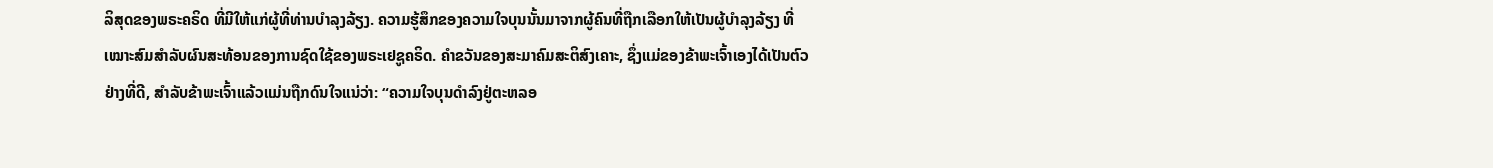ລິສຸດຂອງພຣະຄຣິດ ທີ່ມີໃຫ້ແກ່ຜູ້ທີ່ທ່ານບຳລຸງລ້ຽງ. ຄວາມຮູ້ສຶກຂອງຄວາມໃຈບຸນນັ້ນມາຈາກຜູ້ຄົນທີ່ຖືກເລືອກໃຫ້ເປັນຜູ້ບຳລຸງລ້ຽງ ທີ່ເໝາະສົມສຳລັບຜົນສະທ້ອນຂອງການຊົດໃຊ້ຂອງພຣະເຢຊູຄຣິດ. ຄຳຂວັນຂອງສະມາຄົມສະຕິສົງເຄາະ, ຊຶ່ງແມ່ຂອງຂ້າພະເຈົ້າເອງໄດ້ເປັນຕົວຢ່າງທີ່ດີ, ສຳລັບຂ້າພະເຈົ້າແລ້ວແມ່ນຖືກດົນໃຈແນ່ວ່າ: “ຄວາມໃຈບຸນດຳລົງຢູ່ຕະຫລອ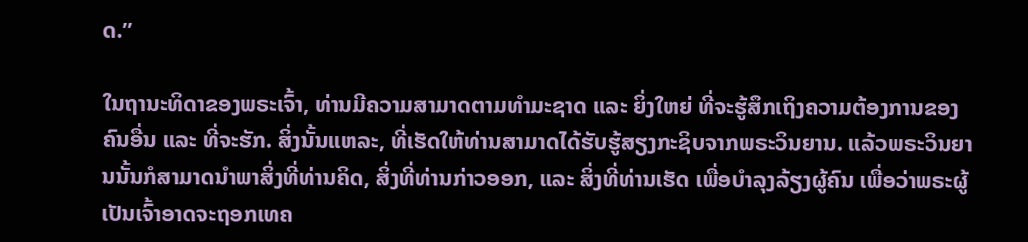ດ.”

ໃນຖານະທິດາຂອງພຣະເຈົ້າ, ທ່ານມີຄວາມສາມາດຕາມທຳມະຊາດ ແລະ ຍິ່ງໃຫຍ່ ທີ່ຈະຮູ້ສຶກເຖິງຄວາມຕ້ອງການຂອງຄົນອື່ນ ແລະ ທີ່ຈະຮັກ. ສິ່ງນັ້ນແຫລະ, ທີ່ເຮັດໃຫ້ທ່ານສາມາດໄດ້ຮັບຮູ້ສຽງກະຊິບຈາກພຣະວິນຍານ. ແລ້ວພຣະວິນຍານນັ້ນກໍສາມາດນຳພາສິ່ງທີ່ທ່ານຄິດ, ສິ່ງທີ່ທ່ານກ່າວອອກ, ແລະ ສິ່ງທີ່ທ່ານເຮັດ ເພື່ອບຳລຸງລ້ຽງຜູ້ຄົນ ເພື່ອວ່າພຣະຜູ້ເປັນເຈົ້າອາດຈະຖອກເທຄ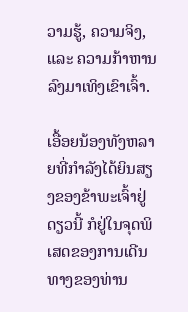ວາມຮູ້, ຄວາມຈິງ, ແລະ ຄວາມກ້າຫານລົງມາເທິງເຂົາເຈົ້າ.

ເອື້ອຍນ້ອງທັງຫລາຍທີ່ກຳລັງໄດ້ຍິນສຽງຂອງຂ້າພະເຈົ້າຢູ່ດຽວນີ້ ກໍຢູ່ໃນຈຸດພິເສດຂອງການເດີນທາງຂອງທ່ານ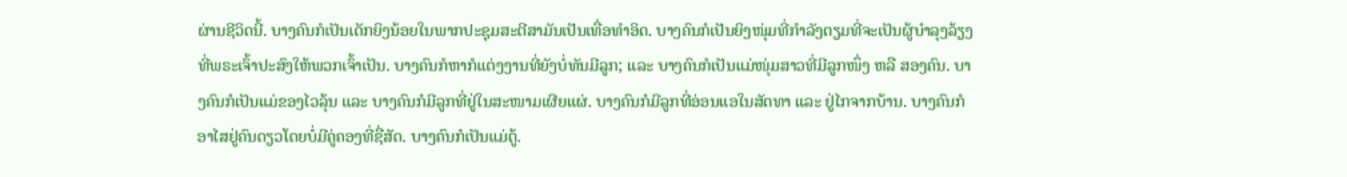ຜ່ານຊີວິດນີ້. ບາງຄົນກໍເປັນເດັກຍິງນ້ອຍໃນພາກປະຊຸມສະຕີສາມັນເປັນເທື່ອທຳອິດ. ບາງຄົນກໍເປັນຍິງໜຸ່ມທີ່ກຳລັງຕຽມທີ່ຈະເປັນຜູ້ບຳລຸງລ້ຽງ ທີ່ພຣະເຈົ້າປະສົງໃຫ້ພວກເຈົ້າເປັນ. ບາງຄົນກໍຫາກໍແຕ່ງງານທີ່ຍັງບໍ່ທັນມີລູກ; ແລະ ບາງຄົນກໍເປັນແມ່ໜຸ່ມສາວທີ່ມີລູກໜຶ່ງ ຫລື ສອງຄົນ. ບາງຄົນກໍເປັນແມ່ຂອງໄວລຸ້ນ ແລະ ບາງຄົນກໍມີລູກທີ່ຢູ່ໃນສະໜາມເຜີຍແຜ່. ບາງຄົນກໍມີລູກທີ່ອ່ອນແອໃນສັດທາ ແລະ ຢູ່ໄກຈາກບ້ານ. ບາງຄົນກໍອາໄສຢູ່ຄົນດຽວໂດຍບໍ່ມີຄູ່ຄອງທີ່ຊື່ສັດ. ບາງຄົນກໍເປັນແມ່ຕູ້.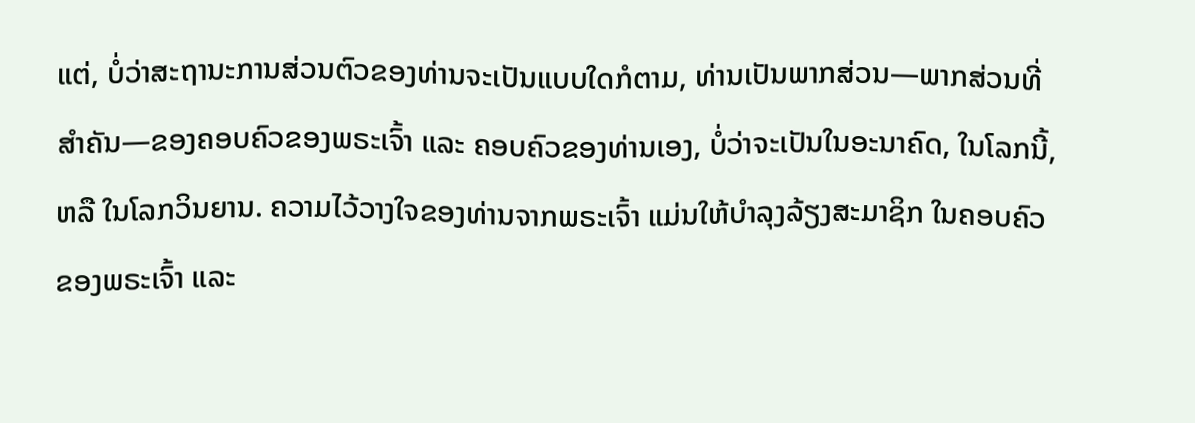ແຕ່, ບໍ່ວ່າສະຖານະການສ່ວນຕົວຂອງທ່ານຈະເປັນແບບໃດກໍຕາມ, ທ່ານເປັນພາກສ່ວນ—ພາກສ່ວນທີ່ສຳຄັນ—ຂອງຄອບຄົວຂອງພຣະເຈົ້າ ແລະ ຄອບຄົວຂອງທ່ານເອງ, ບໍ່ວ່າຈະເປັນໃນອະນາຄົດ, ໃນໂລກນີ້, ຫລື ໃນໂລກວິນຍານ. ຄວາມໄວ້ວາງໃຈຂອງທ່ານຈາກພຣະເຈົ້າ ແມ່ນໃຫ້ບຳລຸງລ້ຽງສະມາຊິກ ໃນຄອບຄົວຂອງພຣະເຈົ້າ ແລະ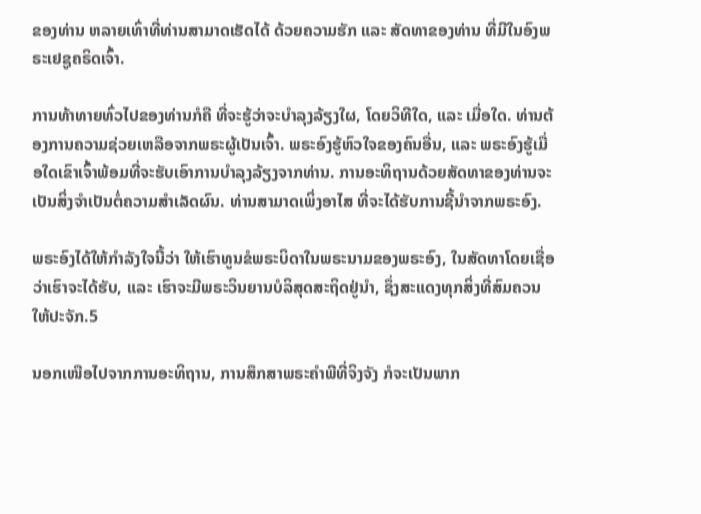ຂອງທ່ານ ຫລາຍເທົ່າທີ່ທ່ານສາມາດເຮັດໄດ້ ດ້ວຍຄວາມຮັກ ແລະ ສັດທາຂອງທ່ານ ທີ່ມີໃນອົງພຣະເຢຊູຄຣິດເຈົ້າ.

ການທ້າທາຍທົ່ວໄປຂອງທ່ານກໍຄື ທີ່ຈະຮູ້ວ່າຈະບຳລຸງລ້ຽງໃຜ, ໂດຍວິທີໃດ, ແລະ ເມື່ອໃດ. ທ່ານຕ້ອງການຄວາມຊ່ວຍເຫລືອຈາກພຣະຜູ້ເປັນເຈົ້າ. ພຣະອົງຮູ້ຫົວໃຈຂອງຄົນອື່ນ, ແລະ ພຣະອົງຮູ້ເມື່ອໃດເຂົາເຈົ້າພ້ອມທີ່ຈະຮັບເອົາການບຳລຸງລ້ຽງຈາກທ່ານ. ການອະທິຖານດ້ວຍສັດທາຂອງທ່ານຈະເປັນສິ່ງຈຳເປັນຕໍ່ຄວາມສຳເລັດຜົນ. ທ່ານສາມາດເພິ່ງອາໄສ ທີ່ຈະໄດ້ຮັບການຊີ້ນຳຈາກພຣະອົງ.

ພຣະອົງໄດ້ໃຫ້ກຳລັງໃຈນີ້ວ່າ ໃຫ້ເຮົາທູນຂໍພຣະບິດາໃນພຣະນາມຂອງພຣະອົງ, ໃນສັດທາໂດຍເຊື່ອວ່າເຮົາຈະໄດ້ຮັບ, ແລະ ເຮົາຈະມີພຣະວິນຍານບໍລິສຸດສະຖິດຢູ່ນຳ, ຊຶ່ງສະແດງທຸກສິ່ງທີ່ສົມຄວນໃຫ້ປະຈັກ.5

ນອກເໜືອໄປຈາກການອະທິຖານ, ການສຶກສາພຣະຄຳພີທີ່ຈິງຈັງ ກໍຈະເປັນພາກ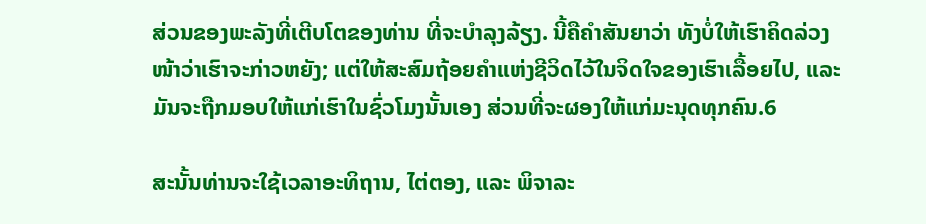ສ່ວນຂອງພະລັງທີ່ເຕີບໂຕຂອງທ່ານ ທີ່ຈະບຳລຸງລ້ຽງ. ນີ້ຄືຄຳສັນຍາວ່າ ທັງບໍ່ໃຫ້ເຮົາຄິດລ່ວງໜ້າວ່າເຮົາຈະກ່າວຫຍັງ; ແຕ່ໃຫ້ສະສົມຖ້ອຍຄຳແຫ່ງຊີວິດໄວ້ໃນຈິດໃຈຂອງເຮົາເລື້ອຍໄປ, ແລະ ມັນຈະຖືກມອບໃຫ້ແກ່ເຮົາໃນຊົ່ວໂມງນັ້ນເອງ ສ່ວນທີ່ຈະຜອງໃຫ້ແກ່ມະນຸດທຸກຄົນ.6

ສະນັ້ນທ່ານຈະໃຊ້ເວລາອະທິຖານ, ໄຕ່ຕອງ, ແລະ ພິຈາລະ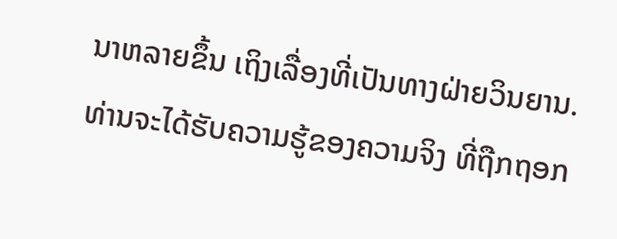ນາຫລາຍຂຶ້ນ ເຖິງເລື່ອງທີ່ເປັນທາງຝ່າຍວິນຍານ. ທ່ານຈະໄດ້ຮັບຄວາມຮູ້ຂອງຄວາມຈິງ ທີ່ຖືກຖອກ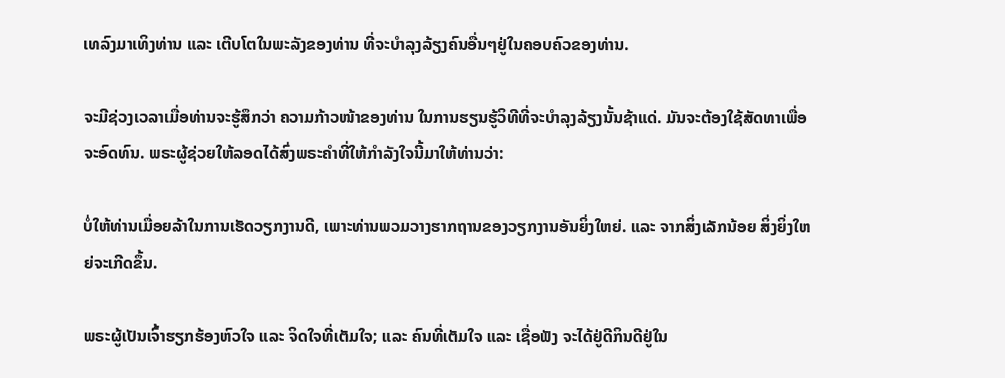ເທລົງມາເທິງທ່ານ ແລະ ເຕີບໂຕໃນພະລັງຂອງທ່ານ ທີ່ຈະບຳລຸງລ້ຽງຄົນອື່ນໆຢູ່ໃນຄອບຄົວຂອງທ່ານ.

ຈະມີຊ່ວງເວລາເມື່ອທ່ານຈະຮູ້ສຶກວ່າ ຄວາມກ້າວໜ້າຂອງທ່ານ ໃນການຮຽນຮູ້ວິທີທີ່ຈະບຳລຸງລ້ຽງນັ້ນຊ້າແດ່. ມັນຈະຕ້ອງໃຊ້ສັດທາເພື່ອຈະອົດທົນ. ພຣະຜູ້ຊ່ວຍໃຫ້ລອດໄດ້ສົ່ງພຣະຄຳທີ່ໃຫ້ກຳລັງໃຈນີ້ມາໃຫ້ທ່ານວ່າ:

ບໍ່ໃຫ້ທ່ານເມື່ອຍລ້າໃນການເຮັດວຽກງານດີ, ເພາະທ່ານພວມວາງຮາກຖານຂອງວຽກງານອັນຍິ່ງໃຫຍ່. ແລະ ຈາກສິ່ງເລັກນ້ອຍ ສິ່ງຍິ່ງໃຫຍ່ຈະເກີດຂຶ້ນ.

ພຣະຜູ້ເປັນເຈົ້າຮຽກຮ້ອງຫົວໃຈ ແລະ ຈິດໃຈທີ່ເຕັມໃຈ; ແລະ ຄົນທີ່ເຕັມໃຈ ແລະ ເຊື່ອຟັງ ຈະໄດ້ຢູ່ດີກິນດີຢູ່ໃນ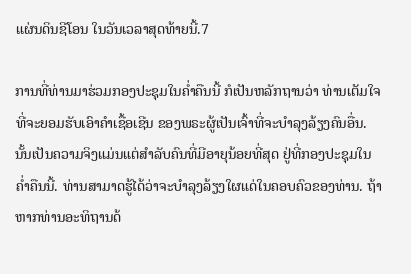ແຜ່ນດິນຊີໂອນ ໃນວັນເວລາສຸດທ້າຍນີ້.7

ການທີ່ທ່ານມາຮ່ວມກອງປະຊຸມໃນຄ່ຳຄືນນີ້ ກໍເປັນຫລັກຖານວ່າ ທ່ານເຕັມໃຈທີ່ຈະຍອມຮັບເອົາຄຳເຊື້ອເຊີນ ຂອງພຣະຜູ້ເປັນເຈົ້າທີ່ຈະບຳລຸງລ້ຽງຄົນອື່ນ. ນັ້ນເປັນຄວາມຈິງແມ່ນແຕ່ສຳລັບຄົນທີ່ມີອາຍຸນ້ອຍທີ່ສຸດ ຢູ່ທີ່ກອງປະຊຸມໃນຄ່ຳຄືນນີ້. ທ່ານສາມາດຮູ້ໄດ້ວ່າຈະບຳລຸງລ້ຽງໃຜແດ່ໃນຄອບຄົວຂອງທ່ານ. ຖ້າຫາກທ່ານອະທິຖານດ້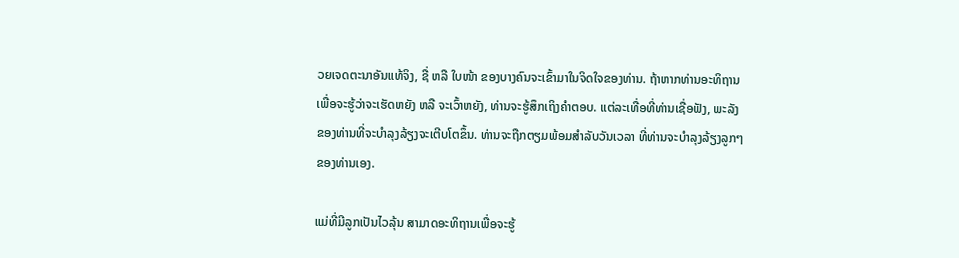ວຍເຈດຕະນາອັນແທ້ຈິງ, ຊື່ ຫລື ໃບໜ້າ ຂອງບາງຄົນຈະເຂົ້າມາໃນຈິດໃຈຂອງທ່ານ. ຖ້າຫາກທ່ານອະທິຖານເພື່ອຈະຮູ້ວ່າຈະເຮັດຫຍັງ ຫລື ຈະເວົ້າຫຍັງ, ທ່ານຈະຮູ້ສຶກເຖິງຄຳຕອບ. ແຕ່ລະເທື່ອທີ່ທ່ານເຊື່ອຟັງ, ພະລັງຂອງທ່ານທີ່ຈະບຳລຸງລ້ຽງຈະເຕີບໂຕຂຶ້ນ. ທ່ານຈະຖືກຕຽມພ້ອມສຳລັບວັນເວລາ ທີ່ທ່ານຈະບຳລຸງລ້ຽງລູກໆຂອງທ່ານເອງ.

ແມ່ທີ່ມີລູກເປັນໄວລຸ້ນ ສາມາດອະທິຖານເພື່ອຈະຮູ້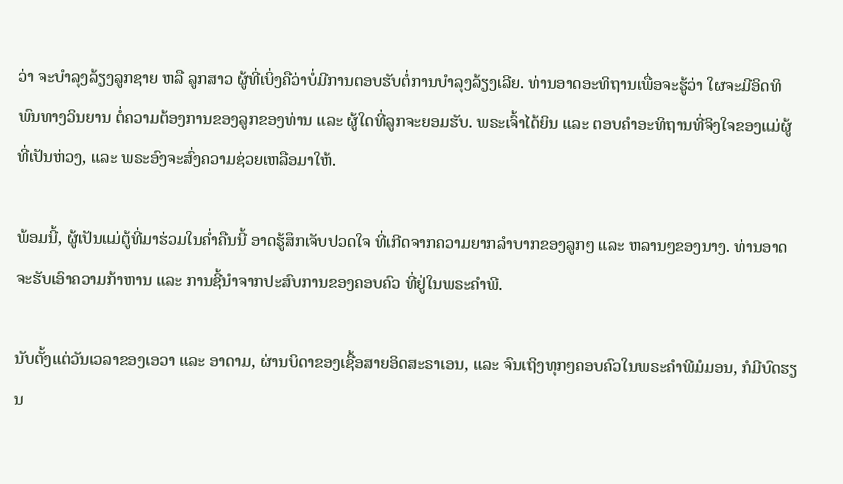ວ່າ ຈະບຳລຸງລ້ຽງລູກຊາຍ ຫລື ລູກສາວ ຜູ້ທີ່ເບິ່ງຄືວ່າບໍ່ມີການຕອບຮັບຕໍ່ການບຳລຸງລ້ຽງເລີຍ. ທ່ານອາດອະທິຖານເພື່ອຈະຮູ້ວ່າ ໃຜຈະມີອິດທິພົນທາງວິນຍານ ຕໍ່ຄວາມຕ້ອງການຂອງລູກຂອງທ່ານ ແລະ ຜູ້ໃດທີ່ລູກຈະຍອມຮັບ. ພຣະເຈົ້າໄດ້ຍິນ ແລະ ຕອບຄຳອະທິຖານທີ່ຈິງໃຈຂອງແມ່ຜູ້ທີ່ເປັນຫ່ວງ, ແລະ ພຣະອົງຈະສົ່ງຄວາມຊ່ວຍເຫລືອມາໃຫ້.

ພ້ອມນີ້, ຜູ້ເປັນແມ່ຕູ້ທີ່ມາຮ່ວມໃນຄ່ຳຄືນນີ້ ອາດຮູ້ສຶກເຈັບປວດໃຈ ທີ່ເກີດຈາກຄວາມຍາກລຳບາກຂອງລູກໆ ແລະ ຫລານໆຂອງນາງ. ທ່ານອາດຈະຮັບເອົາຄວາມກ້າຫານ ແລະ ການຊີ້ນຳຈາກປະສົບການຂອງຄອບຄົວ ທີ່ຢູ່ໃນພຣະຄຳພີ.

ນັບຕັ້ງແຕ່ວັນເວລາຂອງເອວາ ແລະ ອາດາມ, ຜ່ານບິດາຂອງເຊື້ອສາຍອິດສະຣາເອນ, ແລະ ຈົນເຖິງທຸກໆຄອບຄົວໃນພຣະຄຳພີມໍມອນ, ກໍມີບົດຮຽນ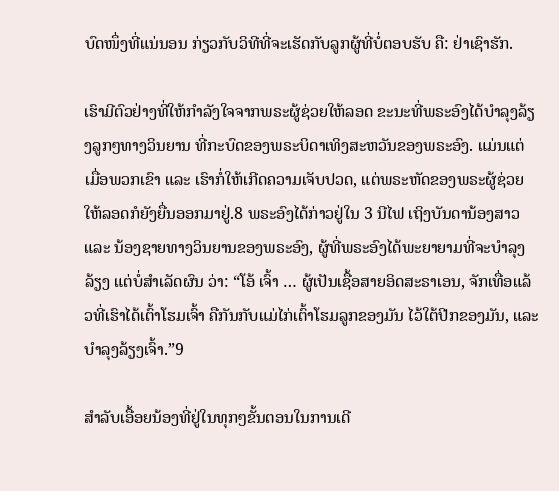ບົດໜຶ່ງທີ່ແນ່ນອນ ກ່ຽວກັບວິທີທີ່ຈະເຮັດກັບລູກຜູ້ທີ່ບໍ່ຕອບຮັບ ຄື: ຢ່າເຊົາຮັກ.

ເຮົາມີຕົວຢ່າງທີ່ໃຫ້ກຳລັງໃຈຈາກພຣະຜູ້ຊ່ວຍໃຫ້ລອດ ຂະນະທີ່ພຣະອົງໄດ້ບຳລຸງລ້ຽງລູກໆທາງວິນຍານ ທີ່ກະບົດຂອງພຣະບິດາເທິງສະຫວັນຂອງພຣະອົງ. ແມ່ນແຕ່ເມື່ອພວກເຂົາ ແລະ ເຮົາກໍ່ໃຫ້ເກີດຄວາມເຈັບປວດ, ແຕ່ພຣະຫັດຂອງພຣະຜູ້ຊ່ວຍໃຫ້ລອດກໍຍັງຍື່ນອອກມາຢູ່.8 ພຣະອົງໄດ້ກ່າວຢູ່ໃນ 3 ນີໄຟ ເຖິງບັນດານ້ອງສາວ ແລະ ນ້ອງຊາຍທາງວິນຍານຂອງພຣະອົງ, ຜູ້ທີ່ພຣະອົງໄດ້ພະຍາຍາມທີ່ຈະບຳລຸງລ້ຽງ ແຕ່ບໍ່ສຳເລັດຜົນ ວ່າ: “ໂອ້ ເຈົ້າ … ຜູ້ເປັນເຊື້ອສາຍອິດສະຣາເອນ, ຈັກເທື່ອແລ້ວທີ່ເຮົາໄດ້ເຕົ້າໂຮມເຈົ້າ ຄືກັນກັບແມ່ໄກ່ເຕົ້າໂຮມລູກຂອງມັນ ໄວ້ໃຕ້ປີກຂອງມັນ, ແລະ ບຳລຸງລ້ຽງເຈົ້າ.”9

ສຳລັບເອື້ອຍນ້ອງທີ່ຢູ່ໃນທຸກໆຂັ້ນຕອນໃນການເດີ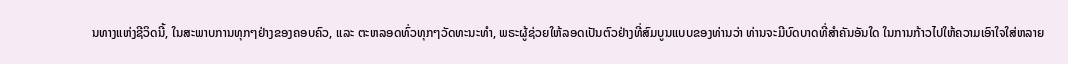ນທາງແຫ່ງຊີວິດນີ້, ໃນສະພາບການທຸກໆຢ່າງຂອງຄອບຄົວ, ແລະ ຕະຫລອດທົ່ວທຸກໆວັດທະນະທຳ, ພຣະຜູ້ຊ່ວຍໃຫ້ລອດເປັນຕົວຢ່າງທີ່ສົມບູນແບບຂອງທ່ານວ່າ ທ່ານຈະມີບົດບາດທີ່ສຳຄັນອັນໃດ ໃນການກ້າວໄປໃຫ້ຄວາມເອົາໃຈໃສ່ຫລາຍ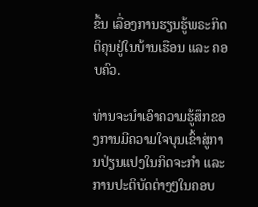ຂຶ້ນ ເລື່ອງການຮຽນຮູ້ພຣະກິດຕິຄຸນຢູ່ໃນບ້ານເຮືອນ ແລະ ຄອບຄົວ.

ທ່ານຈະນຳເອົາຄວາມຮູ້ສຶກຂອງການມີຄວາມໃຈບຸນເຂົ້າສູ່ການປ່ຽນແປງໃນກິດຈະກຳ ແລະ ການປະຕິບັດຕ່າງໆໃນຄອບ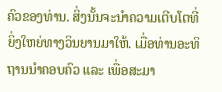ຄົວຂອງທ່ານ. ສິ່ງນັ້ນຈະນຳຄວາມເຕີບໂຕທີ່ຍິ່ງໃຫຍ່ທາງວິນຍານມາໃຫ້. ເມື່ອທ່ານອະທິຖານນຳຄອບຄົວ ແລະ ເພື່ອສະມາ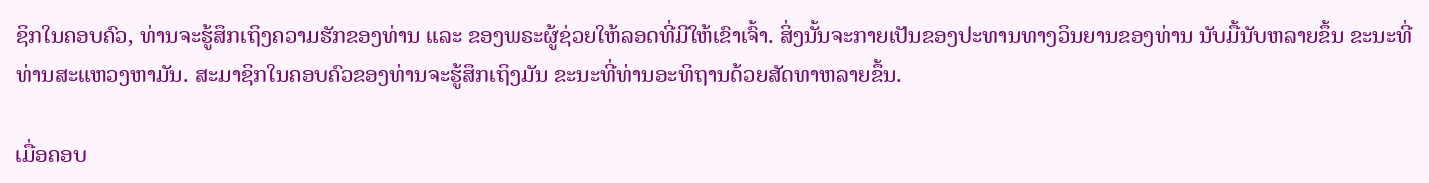ຊິກໃນຄອບຄົວ, ທ່ານຈະຮູ້ສຶກເຖິງຄວາມຮັກຂອງທ່ານ ແລະ ຂອງພຣະຜູ້ຊ່ວຍໃຫ້ລອດທີ່ມີໃຫ້ເຂົາເຈົ້າ. ສິ່ງນັ້ນຈະກາຍເປັນຂອງປະທານທາງວິນຍານຂອງທ່ານ ນັບມື້ນັບຫລາຍຂຶ້ນ ຂະນະທີ່ທ່ານສະແຫວງຫາມັນ. ສະມາຊິກໃນຄອບຄົວຂອງທ່ານຈະຮູ້ສຶກເຖິງມັນ ຂະນະທີ່ທ່ານອະທິຖານດ້ວຍສັດທາຫລາຍຂຶ້ນ.

ເມື່ອຄອບ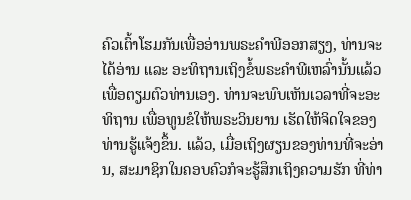ຄົວເຕົ້າໂຮມກັນເພື່ອອ່ານພຣະຄຳພີອອກສຽງ, ທ່ານຈະໄດ້ອ່ານ ແລະ ອະທິຖານເຖິງຂໍ້ພຣະຄຳພີເຫລົ່ານັ້ນແລ້ວ ເພື່ອຕຽມຕົວທ່ານເອງ. ທ່ານຈະພົບເຫັນເວລາທີ່ຈະອະທິຖານ ເພື່ອທູນຂໍໃຫ້ພຣະວິນຍານ ເຮັດໃຫ້ຈິດໃຈຂອງທ່ານຮູ້ແຈ້ງຂຶ້ນ. ແລ້ວ, ເມື່ອເຖິງຜຽນຂອງທ່ານທີ່ຈະອ່ານ, ສະມາຊິກໃນຄອບຄົວກໍຈະຮູ້ສຶກເຖິງຄວາມຮັກ ທີ່ທ່າ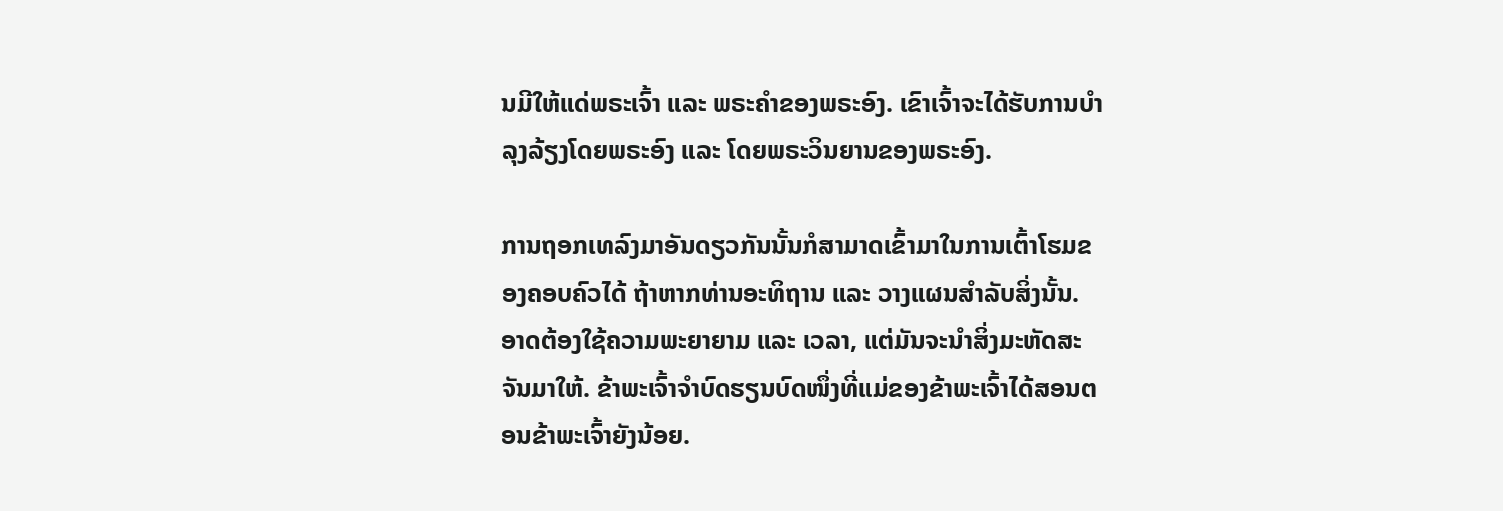ນມີໃຫ້ແດ່ພຣະເຈົ້າ ແລະ ພຣະຄຳຂອງພຣະອົງ. ເຂົາເຈົ້າຈະໄດ້ຮັບການບຳລຸງລ້ຽງໂດຍພຣະອົງ ແລະ ໂດຍພຣະວິນຍານຂອງພຣະອົງ.

ການຖອກເທລົງມາອັນດຽວກັນນັ້ນກໍສາມາດເຂົ້າມາໃນການເຕົ້າໂຮມຂອງຄອບຄົວໄດ້ ຖ້າຫາກທ່ານອະທິຖານ ແລະ ວາງແຜນສຳລັບສິ່ງນັ້ນ. ອາດຕ້ອງໃຊ້ຄວາມພະຍາຍາມ ແລະ ເວລາ, ແຕ່ມັນຈະນຳສິ່ງມະຫັດສະຈັນມາໃຫ້. ຂ້າພະເຈົ້າຈຳບົດຮຽນບົດໜຶ່ງທີ່ແມ່ຂອງຂ້າພະເຈົ້າໄດ້ສອນຕອນຂ້າພະເຈົ້າຍັງນ້ອຍ.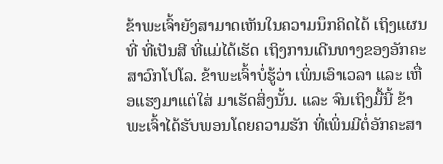ຂ້າພະເຈົ້າຍັງສາມາດເຫັນໃນຄວາມນຶກຄິດໄດ້ ເຖິງແຜນທີ່ ທີ່ເປັນສີ ທີ່ແມ່ໄດ້ເຮັດ ເຖິງການເດີນທາງຂອງອັກຄະສາວົກໂປໂລ. ຂ້າພະເຈົ້າບໍ່ຮູ້ວ່າ ເພິ່ນເອົາເວລາ ແລະ ເຫື່ອແຮງມາແຕ່ໃສ່ ມາເຮັດສິ່ງນັ້ນ. ແລະ ຈົນເຖິງມື້ນີ້ ຂ້າພະເຈົ້າໄດ້ຮັບພອນໂດຍຄວາມຮັກ ທີ່ເພິ່ນມີຕໍ່ອັກຄະສາ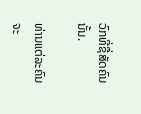ວົກທີ່ຊື່ສັດຄົນນັ້ນ.

ທ່ານແຕ່ລະຄົນຈະ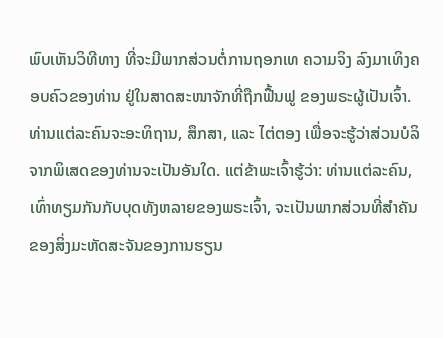ພົບເຫັນວິທີທາງ ທີ່ຈະມີພາກສ່ວນຕໍ່ການຖອກເທ ຄວາມຈິງ ລົງມາເທິງຄອບຄົວຂອງທ່ານ ຢູ່ໃນສາດສະໜາຈັກທີ່ຖືກຟື້ນຟູ ຂອງພຣະຜູ້ເປັນເຈົ້າ. ທ່ານແຕ່ລະຄົນຈະອະທິຖານ, ສຶກສາ, ແລະ ໄຕ່ຕອງ ເພື່ອຈະຮູ້ວ່າສ່ວນບໍລິຈາກພິເສດຂອງທ່ານຈະເປັນອັນໃດ. ແຕ່ຂ້າພະເຈົ້າຮູ້ວ່າ: ທ່ານແຕ່ລະຄົນ, ເທົ່າທຽມກັນກັບບຸດທັງຫລາຍຂອງພຣະເຈົ້າ, ຈະເປັນພາກສ່ວນທີ່ສຳຄັນຂອງສິ່ງມະຫັດສະຈັນຂອງການຮຽນ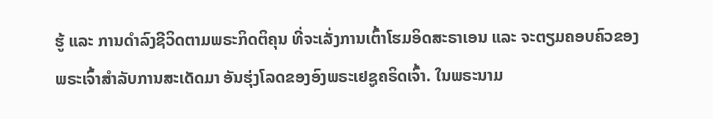ຮູ້ ແລະ ການດຳລົງຊີວິດຕາມພຣະກິດຕິຄຸນ ທີ່ຈະເລັ່ງການເຕົ້າໂຮມອິດສະຣາເອນ ແລະ ຈະຕຽມຄອບຄົວຂອງພຣະເຈົ້າສຳລັບການສະເດັດມາ ອັນຮຸ່ງໂລດຂອງອົງພຣະເຢຊູຄຣິດເຈົ້າ. ໃນພຣະນາມ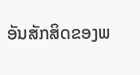ອັນສັກສິດຂອງພ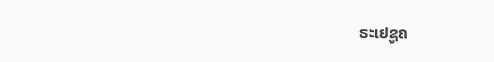ຣະເຢຊູຄ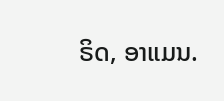ຣິດ, ອາແມນ.